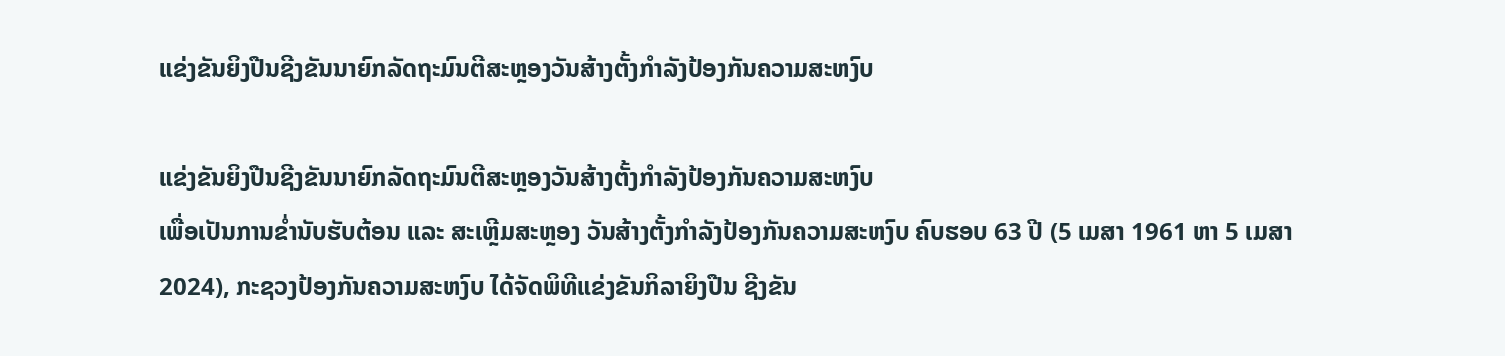ແຂ່ງຂັນຍິງປືນຊີງຂັນນາຍົກລັດຖະມົນຕີສະຫຼອງວັນສ້າງຕັ້ງກຳລັງປ້ອງກັນຄວາມສະຫງົບ

ແຂ່ງຂັນຍິງປືນຊີງຂັນນາຍົກລັດຖະມົນຕີສະຫຼອງວັນສ້າງຕັ້ງກຳລັງປ້ອງກັນຄວາມສະຫງົບ
ເພື່ອເປັນການຂໍ່ານັບຮັບຕ້ອນ ແລະ ສະເຫຼີມສະຫຼອງ ວັນສ້າງຕັ້ງກຳລັງປ້ອງກັນຄວາມສະຫງົບ ຄົບຮອບ 63 ປີ (5 ເມສາ 1961 ຫາ 5 ເມສາ 2024), ກະຊວງປ້ອງກັນຄວາມສະຫງົບ ໄດ້ຈັດພິທີແຂ່ງຂັນກິລາຍິງປືນ ຊີງຂັນ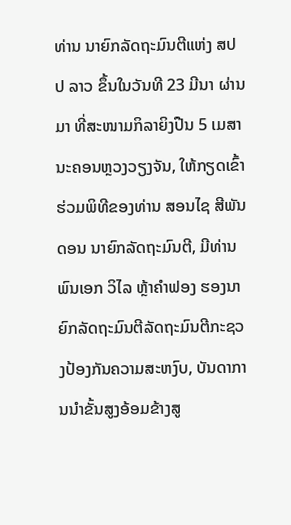ທ່ານ ນາຍົກລັດຖະມົນຕີແຫ່ງ ສປປ ລາວ ຂຶ້ນໃນວັນທີ 23 ມີນາ ຜ່ານມາ ທີ່ສະໜາມກິລາຍິງປືນ 5 ເມສານະຄອນຫຼວງວຽງຈັນ, ໃຫ້ກຽດເຂົ້າຮ່ວມພິທີຂອງທ່ານ ສອນໄຊ ສີພັນດອນ ນາຍົກລັດຖະມົນຕີ, ມີທ່ານ ພົນເອກ ວິໄລ ຫຼ້າຄຳຟອງ ຮອງນາຍົກລັດຖະມົນຕີລັດຖະມົນຕີກະຊວງປ້ອງກັນຄວາມສະຫງົບ, ບັນດາການນໍາຂັ້ນສູງອ້ອມຂ້າງສູ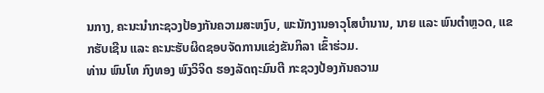ນກາງ, ຄະນະນຳກະຊວງປ້ອງກັນຄວາມສະຫງົບ, ພະນັກງານອາວຸໂສບຳນານ, ນາຍ ແລະ ພົນຕຳຫຼວດ, ແຂກຮັບເຊີນ ແລະ ຄະນະຮັບຜິດຊອບຈັດການແຂ່ງຂັນກິລາ ເຂົ້າຮ່ວມ.
ທ່ານ ພົນໂທ ກົງທອງ ພົງວິຈິດ ຮອງລັດຖະມົນຕີ ກະຊວງປ້ອງກັນຄວາມ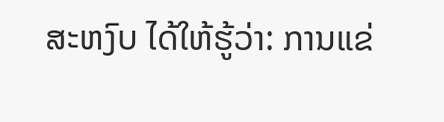ສະຫງົບ ໄດ້ໃຫ້ຮູ້ວ່າ: ການແຂ່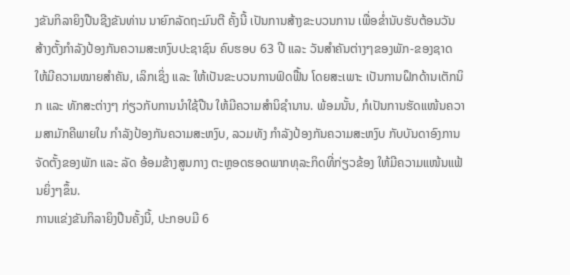ງຂັນກິລາຍິງປືນຊີງຂັນທ່ານ ນາຍົກລັດຖະມົນຕີ ຄັ້ງນີ້ ເປັນການສ້າງຂະບວນການ ເພື່ອຂ່ຳນັບຮັບຕ້ອນວັນສ້າງຕັ້ງກຳລັງປ້ອງກັນຄວາມສະຫງົບປະຊາຊົນ ຄົບຮອບ 63 ປີ ແລະ ວັນສໍາຄັນຕ່າງໆຂອງພັກ-ຂອງຊາດ ໃຫ້ມີຄວາມໝາຍສຳຄັນ, ເລິກເຊິ່ງ ແລະ ໃຫ້ເປັນຂະບວນການຟົດຟື້ນ ໂດຍສະເພາະ ເປັນການຝຶກດ້ານເຕັກນິກ ແລະ ທັກສະຕ່າງໆ ກ່ຽວກັບການນຳໃຊ້ປືນ ໃຫ້ມີຄວາມສໍານິຊຳນານ. ພ້ອມນັ້ນ, ກໍເປັນການຮັດແໜ້ນຄວາມສາມັກຄີພາຍໃນ ກຳລັງປ້ອງກັນຄວາມສະຫງົບ, ລວມທັງ ກຳລັງປ້ອງກັນຄວາມສະຫງົບ ກັບບັນດາອົງການຈັດຕັ້ງຂອງພັກ ແລະ ລັດ ອ້ອມຂ້າງສູນກາງ ຕະຫຼອດຮອດພາກທຸລະກິດທີ່ກ່ຽວຂ້ອງ ໃຫ້ມີຄວາມແໜ້ນແຟ້ນຍິ່ງໆຂຶ້ນ.
ການແຂ່ງຂັນກິລາຍິງປືນຄັ້ງນີ້, ປະກອບມີ 6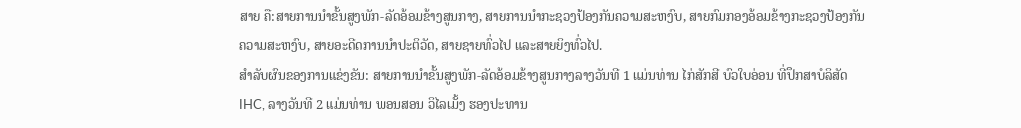ສາຍ ຄື:ສາຍການນຳຂັ້ນສູງພັກ-ລັດອ້ອມຂ້າງສູນກາງ, ສາຍການນຳກະຊວງປ້ອງກັນຄວາມສະຫງົບ, ສາຍກົມກອງອ້ອມຂ້າງກະຊວງປ້ອງກັນຄວາມສະຫງົບ, ສາຍອະດີດການນຳປະຕິວັດ, ສາຍຊາຍທົ່ວໄປ ແລະສາຍຍິງທົ່ວໄປ.
ສຳລັບຜົນຂອງການແຂ່ງຂັນ: ສາຍການນຳຂັ້ນສູງພັກ-ລັດອ້ອມຂ້າງສູນກາງລາງວັນທີ 1 ແມ່ນທ່ານ ໄກ່ສັກສີ ບົວໃບອ່ອນ ທີ່ປຶກສາບໍລິສັດ IHC, ລາງວັນທີ 2 ແມ່ນທ່ານ ພອນສອນ ວິໄລເມັ້ງ ຮອງປະທານ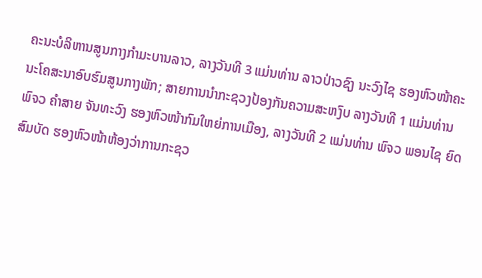ຄະນະບໍລິຫານສູນກາງກຳມະບານລາວ, ລາງວັນທີ 3 ແມ່ນທ່ານ ລາວປ່າວຊົງ ນະວົງໄຊ ຮອງຫົວໜ້າຄະນະໂຄສະນາອົບຮົມສູນກາງພັກ; ສາຍການນຳກະຊວງປ້ອງກັນຄວາມສະຫງົບ ລາງວັນທີ 1 ແມ່ນທ່ານ ພົຈວ ຄໍາສາຍ ຈັນທະວົງ ຮອງຫົວໜ້າກົມໃຫຍ່ການເມືອງ, ລາງວັນທີ 2 ແມ່ນທ່ານ ພົຈວ ພອນໄຊ ຍົດສົມບັດ ຮອງຫົວໜ້າຫ້ອງວ່າການກະຊວ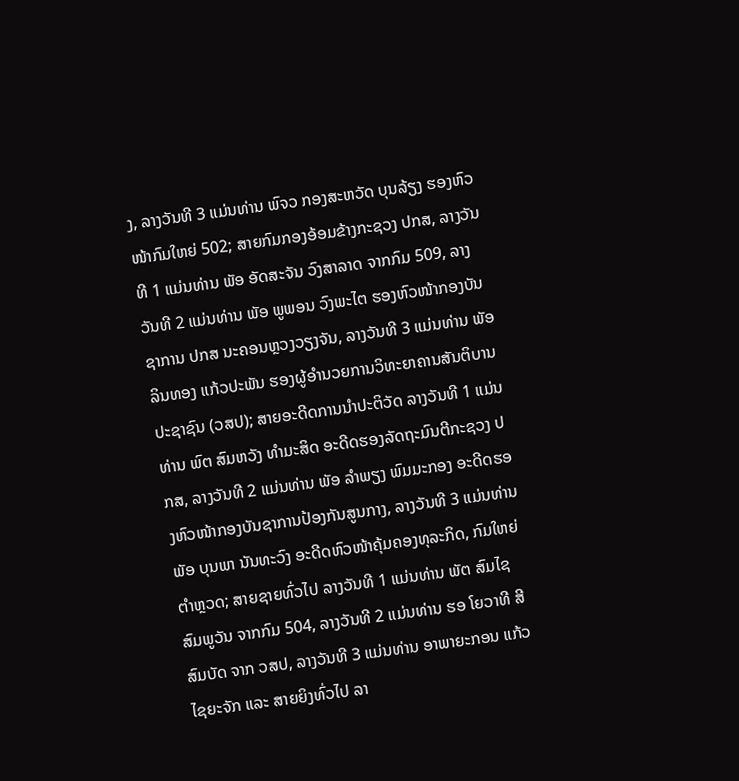ງ, ລາງວັນທີ 3 ແມ່ນທ່ານ ພົຈວ ກອງສະຫວັດ ບຸນລ້ຽງ ຮອງຫົວໜ້າກົມໃຫຍ່ 502; ສາຍກົມກອງອ້ອມຂ້າງກະຊວງ ປກສ, ລາງວັນທີ 1 ແມ່ນທ່ານ ພັອ ອັດສະຈັນ ວົງສາລາດ ຈາກກົມ 509, ລາງວັນທີ 2 ແມ່ນທ່ານ ພັອ ພູພອນ ວົງພະໄຕ ຮອງຫົວໜ້າກອງບັນຊາການ ປກສ ນະຄອນຫຼວງວຽງຈັນ, ລາງວັນທີ 3 ແມ່ນທ່ານ ພັອ ລິນທອງ ແກ້ວປະພັນ ຮອງຜູ້ອຳນວຍການວິທະຍາຄານສັນຕິບານປະຊາຊົນ (ວສປ); ສາຍອະດີດການນຳປະຕິວັດ ລາງວັນທີ 1 ແມ່ນທ່ານ ພົຕ ສົມຫວັງ ທໍາມະສິດ ອະດີດຮອງລັດຖະມົນຕີກະຊວງ ປກສ, ລາງວັນທີ 2 ແມ່ນທ່ານ ພັອ ລໍາພຽງ ພົມມະກອງ ອະດີດຮອງຫົວໜ້າກອງບັນຊາການປ້ອງກັນສູນກາງ, ລາງວັນທີ 3 ແມ່ນທ່ານ ພັອ ບຸນພາ ນັນທະວົງ ອະດີດຫົວໜ້າຄຸ້ມຄອງທຸລະກິດ, ກົມໃຫຍ່ຕໍາຫຼວດ; ສາຍຊາຍທົ່ວໄປ ລາງວັນທີ 1 ແມ່ນທ່ານ ພັຕ ສົມໄຊ ສົມພູວັນ ຈາກກົມ 504, ລາງວັນທີ 2 ແມ່ນທ່ານ ຮອ ໂຍວາທີ ສີສົມບັດ ຈາກ ວສປ, ລາງວັນທີ 3 ແມ່ນທ່ານ ອາພາຍະກອນ ແກ້ວໄຊຍະຈັກ ແລະ ສາຍຍິງທົ່ວໄປ ລາ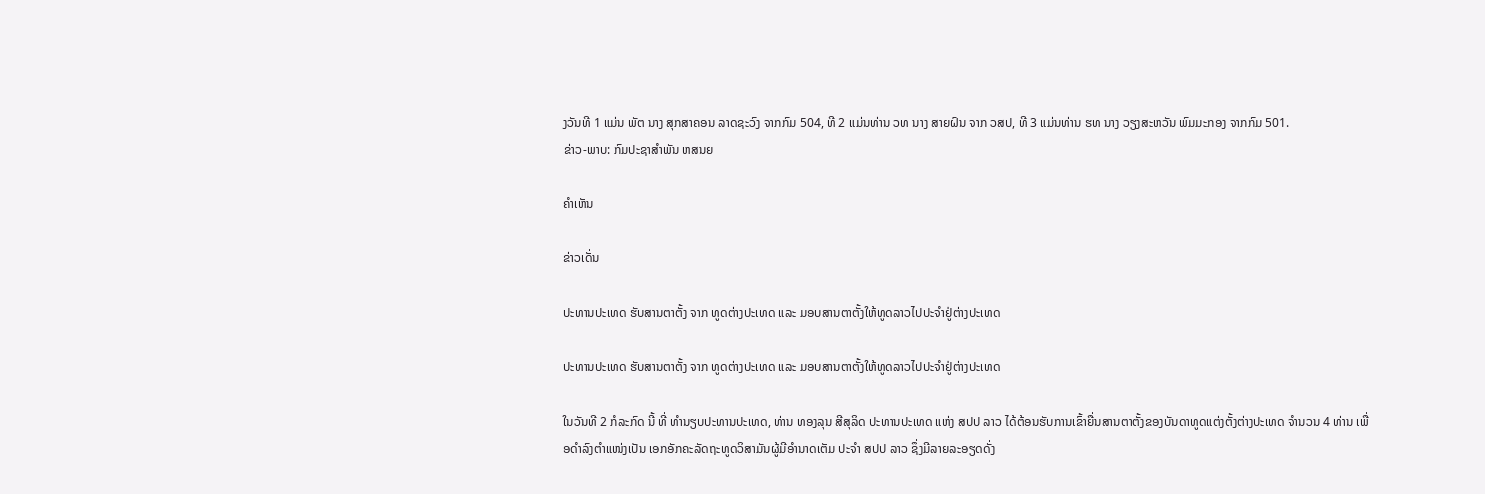ງວັນທີ 1 ແມ່ນ ພັຕ ນາງ ສຸກສາຄອນ ລາດຊະວົງ ຈາກກົມ 504, ທີ 2 ແມ່ນທ່ານ ວທ ນາງ ສາຍຝົນ ຈາກ ວສປ, ທີ 3 ແມ່ນທ່ານ ຮທ ນາງ ວຽງສະຫວັນ ພົມມະກອງ ຈາກກົມ 501.
ຂ່າວ-ພາບ: ກົມປະຊາສຳພັນ ຫສນຍ

ຄໍາເຫັນ

ຂ່າວເດັ່ນ

ປະທານປະເທດ ຮັບສານຕາຕັ້ງ ຈາກ ທູດຕ່າງປະເທດ ແລະ ມອບສານຕາຕັ້ງໃຫ້ທູດລາວໄປປະຈຳຢູ່ຕ່າງປະເທດ

ປະທານປະເທດ ຮັບສານຕາຕັ້ງ ຈາກ ທູດຕ່າງປະເທດ ແລະ ມອບສານຕາຕັ້ງໃຫ້ທູດລາວໄປປະຈຳຢູ່ຕ່າງປະເທດ

ໃນວັນທີ 2 ກໍລະກົດ ນີ້ ທີ່ ທໍານຽບປະທານປະເທດ, ທ່ານ ທອງລຸນ ສີສຸລິດ ປະທານປະເທດ ແຫ່ງ ສປປ ລາວ ໄດ້ຕ້ອນຮັບການເຂົ້າຍື່ນສານຕາຕັ້ງຂອງບັນດາທູດແຕ່ງຕັ້ງຕ່າງປະເທດ ຈໍານວນ 4 ທ່ານ ເພື່ອດໍາລົງຕໍາແໜ່ງເປັນ ເອກອັກຄະລັດຖະທູດວິສາມັນຜູ້ມີອໍານາດເຕັມ ປະຈໍາ ສປປ ລາວ ຊຶ່ງມີລາຍລະອຽດດັ່ງ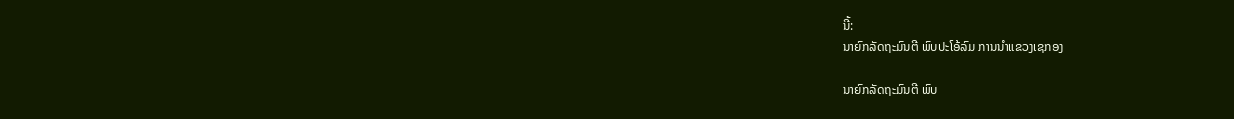ນີ້:
ນາຍົກລັດຖະມົນຕີ ພົບປະໂອ້ລົມ ການນໍາແຂວງເຊກອງ

ນາຍົກລັດຖະມົນຕີ ພົບ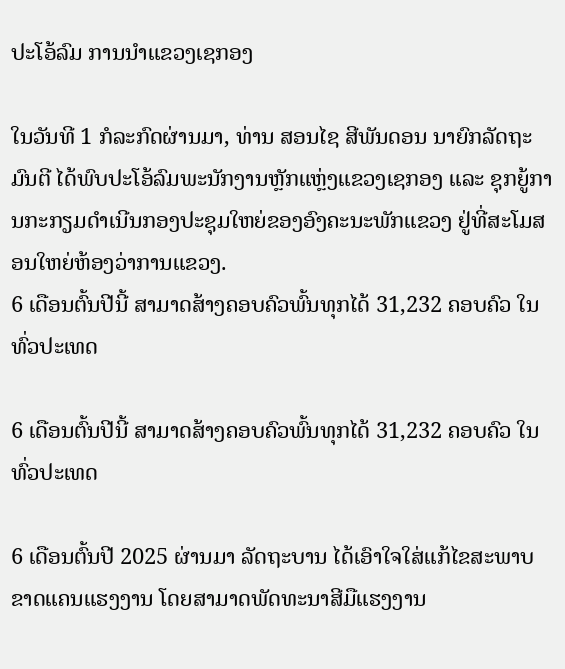ປະໂອ້ລົມ ການນໍາແຂວງເຊກອງ

ໃນວັນທີ 1 ກໍລະກົດຜ່ານມາ, ທ່ານ ສອນໄຊ ສີພັນດອນ ນາຍົກລັດຖະມົນຕີ ໄດ້ພົບປະໂອ້ລົມພະນັກງານຫຼັກແຫຼ່ງແຂວງເຊກອງ ແລະ ຊຸກຍູ້ການກະກຽມດຳເນີນກອງປະຊຸມໃຫຍ່ຂອງອົງຄະນະພັກແຂວງ ຢູ່ທີ່ສະໂມສອນໃຫຍ່ຫ້ອງວ່າການແຂວງ.
6 ເດືອນຕົ້ນປີນີ້ ສາມາດສ້າງຄອບຄົວພົ້ນທຸກໄດ້ 31,232 ຄອບຄົວ ໃນທົ່ວປະເທດ

6 ເດືອນຕົ້ນປີນີ້ ສາມາດສ້າງຄອບຄົວພົ້ນທຸກໄດ້ 31,232 ຄອບຄົວ ໃນທົ່ວປະເທດ

6 ເດືອນຕົ້ນປີ 2025 ຜ່ານມາ ລັດຖະບານ ໄດ້ເອົາໃຈໃສ່ແກ້ໄຂສະພາບຂາດແຄນແຮງງານ ໂດຍສາມາດພັດທະນາສີມືແຮງງານ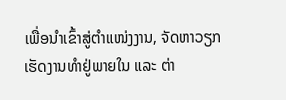ເພື່ອນໍາເຂົ້າສູ່ຕຳແໜ່ງງານ, ຈັດຫາວຽກເຮັດງານທໍາຢູ່ພາຍໃນ ແລະ ຕ່າ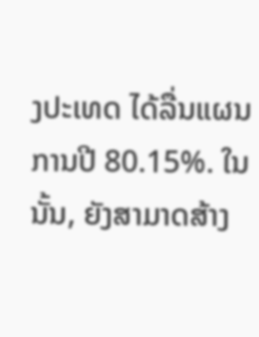ງປະເທດ ໄດ້ລື່ນແຜນການປີ 80.15%. ໃນນັ້ນ, ຍັງສາມາດສ້າງ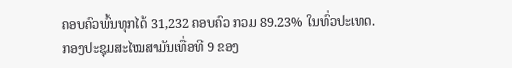ຄອບຄົວພົ້ນທຸກໄດ້ 31,232 ຄອບຄົວ ກວມ 89.23% ໃນທົ່ວປະເທດ.
ກອງປະຊຸມສະໄໝສາມັນເທື່ອທີ 9 ຂອງ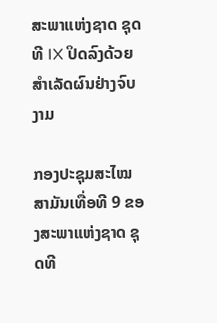ສະພາແຫ່ງຊາດ ຊຸດທີ IX ປິດລົງດ້ວຍສໍາເລັດຜົນຢ່າງຈົບງາມ

ກອງປະຊຸມສະໄໝສາມັນເທື່ອທີ 9 ຂອງສະພາແຫ່ງຊາດ ຊຸດທີ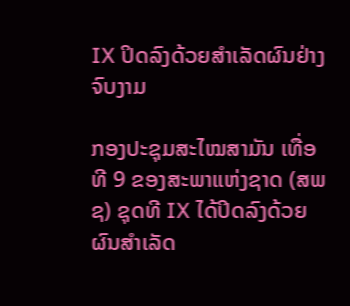IX ປິດລົງດ້ວຍສໍາເລັດຜົນຢ່າງຈົບງາມ

ກອງປະຊຸມສະໄໝສາມັນ ເທື່ອທີ 9 ຂອງສະພາແຫ່ງຊາດ (ສພຊ) ຊຸດທີ IX ໄດ້ປິດລົງດ້ວຍຜົນສຳເລັດ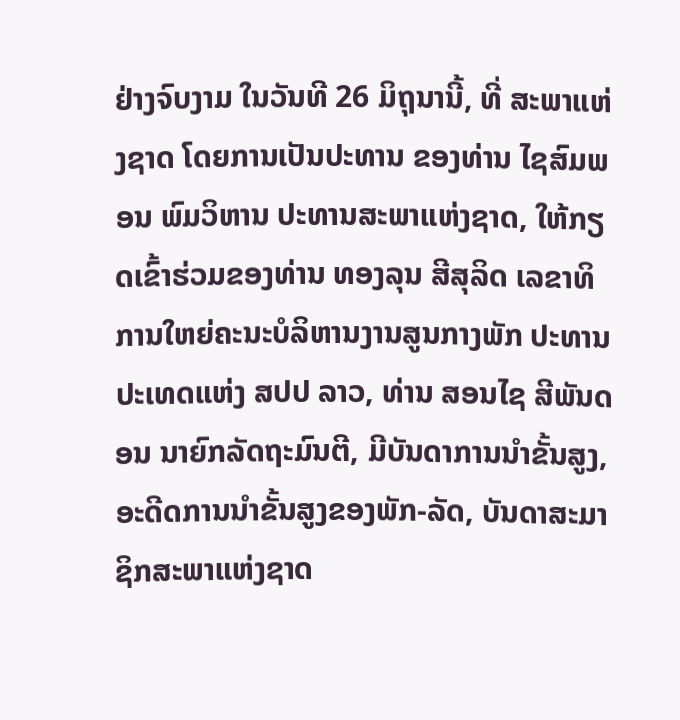ຢ່າງຈົບງາມ ໃນວັນທີ 26 ມິຖຸນານີ້, ທີ່ ສະພາແຫ່ງຊາດ ໂດຍການເປັນປະທານ ຂອງທ່ານ ໄຊສົມພອນ ພົມວິຫານ ປະທານສະພາແຫ່ງຊາດ, ໃຫ້ກຽດເຂົ້າຮ່ວມຂອງທ່ານ ທອງລຸນ ສີສຸລິດ ເລຂາທິການໃຫຍ່ຄະນະບໍລິຫານງານສູນກາງພັກ ປະທານປະເທດແຫ່ງ ສປປ ລາວ, ທ່ານ ສອນໄຊ ສີພັນດອນ ນາຍົກລັດຖະມົນຕີ, ມີບັນດາການນໍາຂັ້ນສູງ, ອະດີດການນໍາຂັ້ນສູງຂອງພັກ-ລັດ, ບັນດາສະມາຊິກສະພາແຫ່ງຊາດ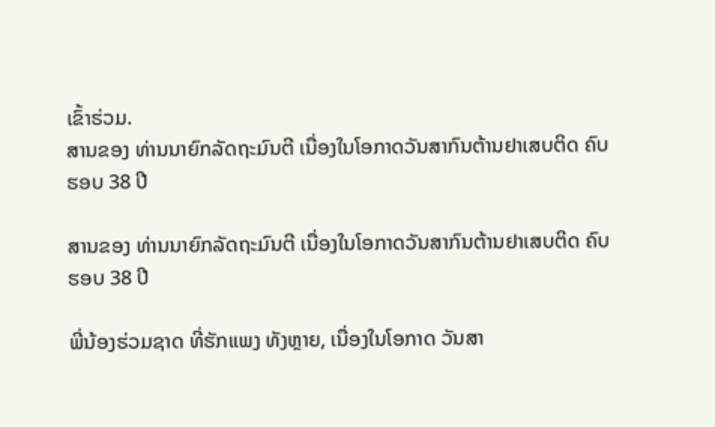ເຂົ້າຮ່ວມ.
ສານຂອງ ທ່ານນາຍົກລັດຖະມົນຕີ ເນື່ອງໃນໂອກາດວັນສາກົນຕ້ານຢາເສບຕິດ ຄົບຮອບ 38 ປີ

ສານຂອງ ທ່ານນາຍົກລັດຖະມົນຕີ ເນື່ອງໃນໂອກາດວັນສາກົນຕ້ານຢາເສບຕິດ ຄົບຮອບ 38 ປີ

ພີ່ນ້ອງຮ່ວມຊາດ ທີ່ຮັກແພງ ທັງຫຼາຍ, ເນື່ອງໃນໂອກາດ ວັນສາ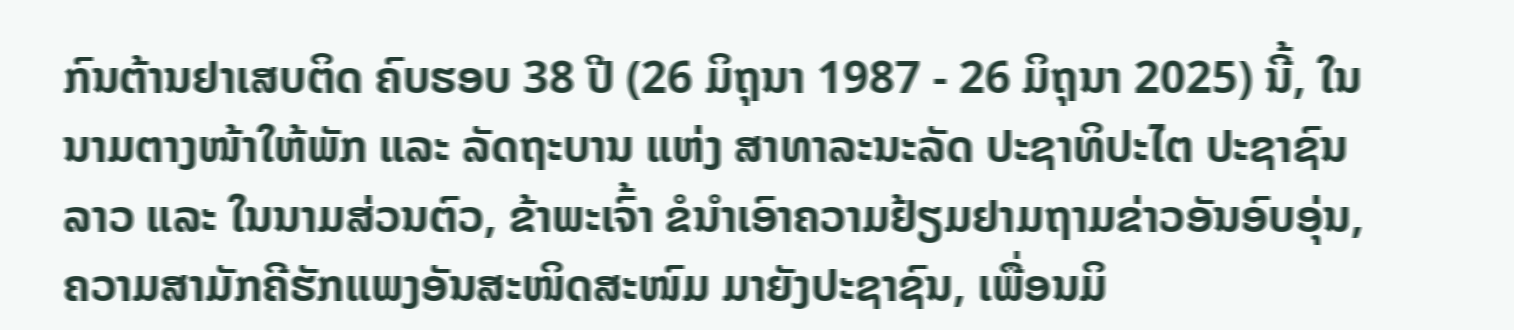ກົນຕ້ານຢາເສບຕິດ ຄົບຮອບ 38 ປີ (26 ມິຖຸນາ 1987 - 26 ມິຖຸນາ 2025) ນີ້, ໃນນາມຕາງໜ້າໃຫ້ພັກ ແລະ ລັດຖະບານ ແຫ່ງ ສາທາລະນະລັດ ປະຊາທິປະໄຕ ປະຊາຊົນລາວ ແລະ ໃນນາມສ່ວນຕົວ, ຂ້າພະເຈົ້າ ຂໍນໍາເອົາຄວາມຢ້ຽມຢາມຖາມຂ່າວອັນອົບອຸ່ນ, ຄວາມສາມັກຄີຮັກແພງອັນສະໜິດສະໜົມ ມາຍັງປະຊາຊົນ, ເພື່ອນມິ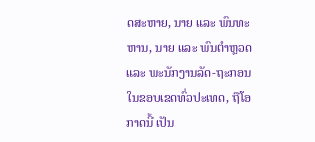ດສະຫາຍ, ນາຍ ແລະ ພົນທະຫານ, ນາຍ ແລະ ພົນຕໍາຫຼວດ ແລະ ພະນັກງານລັດ-ຖະກອນ ໃນຂອບເຂດທົ່ວປະເທດ, ຖືໂອກາດນີ້ ເປັນ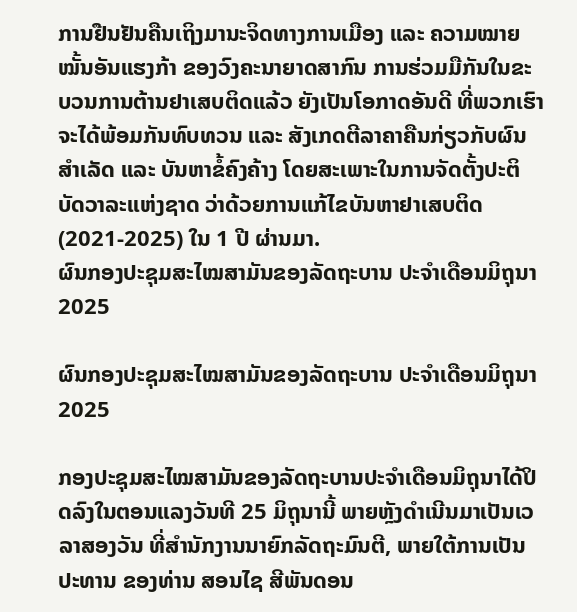ການຢືນຢັນຄືນເຖິງມານະຈິດທາງການເມືອງ ແລະ ຄວາມໝາຍໝັ້ນອັນແຮງກ້າ ຂອງວົງຄະນາຍາດສາກົນ ການຮ່ວມມືກັນໃນຂະບວນການຕ້ານຢາເສບຕິດແລ້ວ ຍັງເປັນໂອກາດອັນດີ ທີ່ພວກເຮົາຈະໄດ້ພ້ອມກັນທົບທວນ ແລະ ສັງເກດຕີລາຄາຄືນກ່ຽວກັບຜົນສໍາເລັດ ແລະ ບັນຫາຂໍ້ຄົງຄ້າງ ໂດຍສະເພາະໃນການຈັດຕັ້ງປະຕິບັດວາລະແຫ່ງຊາດ ວ່າດ້ວຍການແກ້ໄຂບັນຫາຢາເສບຕິດ (2021-2025) ໃນ 1 ປີ ຜ່ານມາ.
ຜົນກອງປະຊຸມສະໄໝສາມັນຂອງລັດຖະບານ ປະຈຳເດືອນມິຖຸນາ 2025

ຜົນກອງປະຊຸມສະໄໝສາມັນຂອງລັດຖະບານ ປະຈຳເດືອນມິຖຸນາ 2025

ກອງປະຊຸມສະໄໝສາມັນຂອງລັດຖະບານປະຈຳເດືອນມິຖຸນາໄດ້ປິດລົງໃນຕອນແລງວັນທີ 25 ມິຖຸນານີ້ ພາຍຫຼັງດຳເນີນມາເປັນເວລາສອງວັນ ທີ່ສໍານັກງານນາຍົກລັດຖະມົນຕີ, ພາຍໃຕ້ການເປັນປະທານ ຂອງທ່ານ ສອນໄຊ ສີພັນດອນ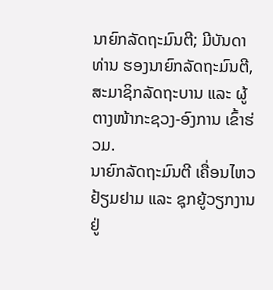ນາຍົກລັດຖະມົນຕີ; ມີບັນດາທ່ານ ຮອງນາຍົກລັດຖະມົນຕີ, ສະມາຊິກລັດຖະບານ ແລະ ຜູ້ຕາງໜ້າກະຊວງ-ອົງການ ເຂົ້າຮ່ວມ.
ນາຍົກລັດຖະມົນຕີ ເຄື່ອນໄຫວຢ້ຽມຢາມ ແລະ ຊຸກຍູ້ວຽກງານຢູ່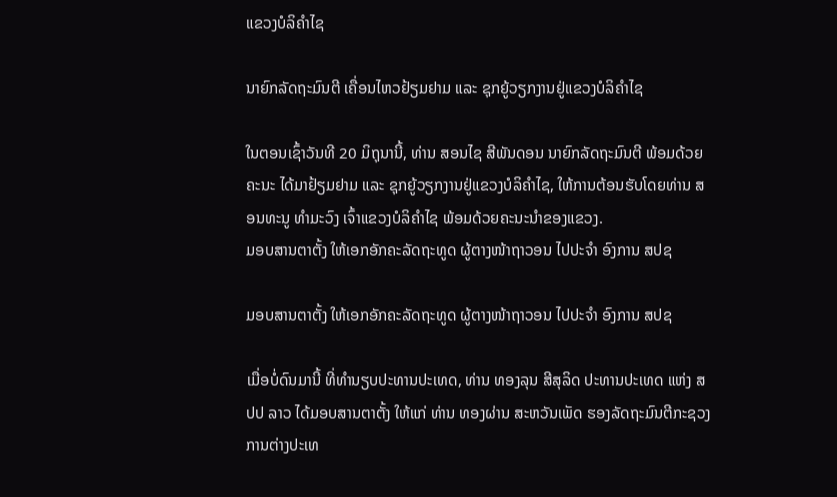ແຂວງບໍລິຄຳໄຊ

ນາຍົກລັດຖະມົນຕີ ເຄື່ອນໄຫວຢ້ຽມຢາມ ແລະ ຊຸກຍູ້ວຽກງານຢູ່ແຂວງບໍລິຄຳໄຊ

ໃນຕອນເຊົ້າວັນທີ 20 ມິຖຸນານີ້, ທ່ານ ສອນໄຊ ສີພັນດອນ ນາຍົກລັດຖະມົນຕີ ພ້ອມດ້ວຍຄະນະ ໄດ້ມາຢ້ຽມຢາມ ແລະ ຊຸກຍູ້ວຽກງານຢູ່ແຂວງບໍລິຄຳໄຊ, ໃຫ້ການຕ້ອນຮັບໂດຍທ່ານ ສອນທະນູ ທຳມະວົງ ເຈົ້າແຂວງບໍລິຄຳໄຊ ພ້ອມດ້ວຍຄະນະນຳຂອງແຂວງ.
ມອບສານຕາຕັ້ງ ໃຫ້ເອກອັກຄະລັດຖະທູດ ຜູ້ຕາງໜ້າຖາວອນ ໄປປະຈຳ ອົງການ ສປຊ

ມອບສານຕາຕັ້ງ ໃຫ້ເອກອັກຄະລັດຖະທູດ ຜູ້ຕາງໜ້າຖາວອນ ໄປປະຈຳ ອົງການ ສປຊ

ເມື່ອບໍ່ດົນມານີ້ ທີ່ທໍານຽບປະທານປະເທດ, ທ່ານ ທອງລຸນ ສີສຸລິດ ປະທານປະເທດ ແຫ່ງ ສປປ ລາວ ໄດ້ມອບສານຕາຕັ້ງ ໃຫ້ແກ່ ທ່ານ ທອງຜ່ານ ສະຫວັນເພັດ ຮອງລັດຖະມົນຕີກະຊວງການຕ່າງປະເທ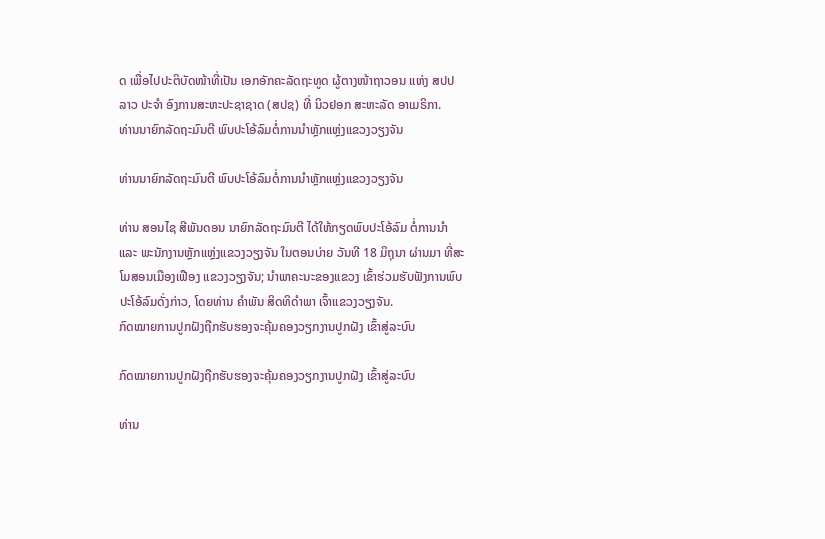ດ ເພື່ອໄປປະຕິບັດໜ້າທີ່ເປັນ ເອກອັກຄະລັດຖະທູດ ຜູ້ຕາງໜ້າຖາວອນ ແຫ່ງ ສປປ ລາວ ປະຈໍາ ອົງການສະຫະປະຊາຊາດ (ສປຊ) ທີ່ ນິວຢອກ ສະຫະລັດ ອາເມຣິກາ.
ທ່ານນາຍົກລັດຖະມົນຕີ ພົບປະໂອ້ລົມຕໍ່ການນຳຫຼັກແຫຼ່ງແຂວງວຽງຈັນ

ທ່ານນາຍົກລັດຖະມົນຕີ ພົບປະໂອ້ລົມຕໍ່ການນຳຫຼັກແຫຼ່ງແຂວງວຽງຈັນ

ທ່ານ ສອນໄຊ ສີພັນດອນ ນາຍົກລັດຖະມົນຕີ ໄດ້ໃຫ້ກຽດພົບປະໂອ້ລົມ ຕໍ່ການນຳ ແລະ ພະນັກງານຫຼັກແຫຼ່ງແຂວງວຽງຈັນ ໃນຕອນບ່າຍ ວັນທີ 18 ມິຖຸນາ ຜ່ານມາ ທີ່ສະໂມສອນເມືອງເຟືອງ ແຂວງວຽງຈັນ; ນຳພາຄະນະຂອງແຂວງ ເຂົ້າຮ່ວມຮັບຟັງການພົບປະໂອ້ລົມດັ່ງກ່າວ, ໂດຍທ່ານ ຄໍາພັນ ສິດທິດໍາພາ ເຈົ້າແຂວງວຽງຈັນ.
ກົດໝາຍການປູກຝັງຖືກຮັບຮອງຈະຄຸ້ມຄອງວຽກງານປູກຝັງ ເຂົ້າສູ່ລະບົບ

ກົດໝາຍການປູກຝັງຖືກຮັບຮອງຈະຄຸ້ມຄອງວຽກງານປູກຝັງ ເຂົ້າສູ່ລະບົບ

ທ່ານ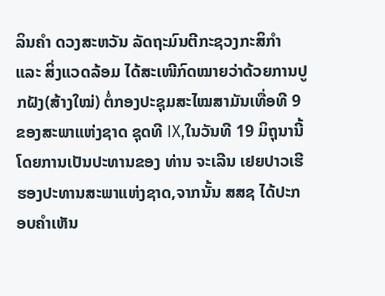ລິນຄຳ ດວງສະຫວັນ ລັດຖະມົນຕີກະຊວງກະສິກຳ ແລະ ສິ່ງແວດລ້ອມ ໄດ້ສະເໜີກົດໝາຍວ່າດ້ວຍການປູກຝັງ(ສ້າງໃໝ່) ຕໍ່ກອງປະຊຸມສະໄໝສາມັນເທື່ອທີ 9 ຂອງສະພາແຫ່ງຊາດ ຊຸດທີ IX,ໃນວັນທີ 19 ມິຖຸນານີ້ ໂດຍການເປັນປະທານຂອງ ທ່ານ ຈະເລີນ ເຢຍປາວເຮີ ຮອງປະທານສະພາແຫ່ງຊາດ,ຈາກນັ້ນ ສສຊ ໄດ້ປະກອບຄຳເຫັນ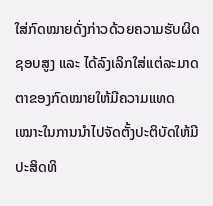ໃສ່ກົດໝາຍດັ່ງກ່າວດ້ວຍຄວາມຮັບຜິດຊອບສູງ ແລະ ໄດ້ລົງເລິກໃສ່ແຕ່ລະມາດຕາຂອງກົດໝາຍໃຫ້ມີຄວາມແທດເໝາະໃນການນຳໄປຈັດຕັ້ງປະຕິບັດໃຫ້ມີປະສິດທິ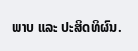ພາບ ແລະ ປະສິດທິຜົນ.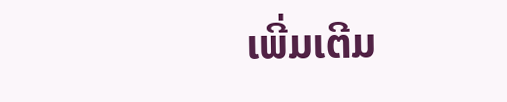ເພີ່ມເຕີມ